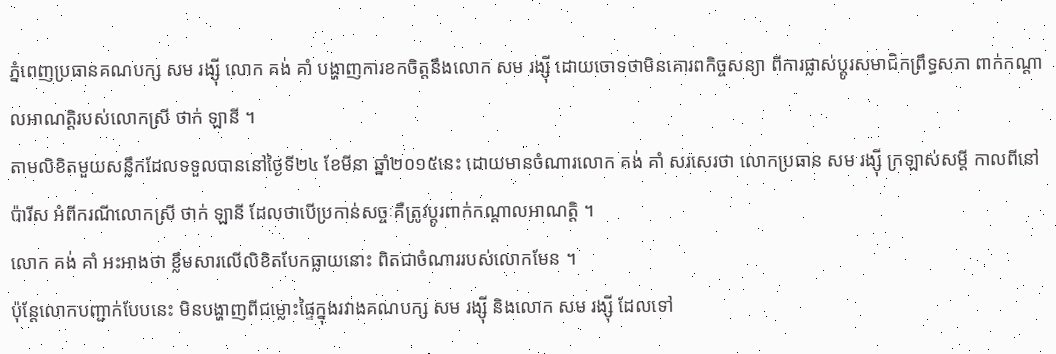ភ្នំពេញប្រធានគណបក្ស សម រង្ស៊ី លោក គង់ គាំ បង្ហាញការខកចិត្តនឹងលោក សម រង្ស៊ី ដោយចោទថាមិនគោរពកិច្ចសន្យា ពីការផ្លាស់ប្តូរសមាជិកព្រឹទ្ធសភា ពាក់កណ្តាលអាណត្តិរបស់លោកស្រី ថាក់ ឡានី ។
តាមលិខិតមួយសន្លឹកដែលទទួលបាននៅថ្ងៃទី២៤ ខែមីនា ឆ្នាំ២០១៥នេះ ដោយមានចំណារលោក គង់ គាំ សរសេរថា លោកប្រធាន សម រង្ស៊ី ក្រឡាស់សម្តី កាលពីនៅប៉ារីស អំពីករណីលោកស្រី ថាក់ ឡានី ដែលថាបើប្រកាន់សច្ចៈគឺត្រូវប្តូរពាក់កណ្តាលអាណត្តិ ។
លោក គង់ គាំ អះអាងថា ខ្លឹមសារលើលិខិតបែកធ្លាយនោះ ពិតជាចំណាររបស់លោកមែន ។
ប៉ុន្តែលោកបញ្ជាក់បែបនេះ មិនបង្ហាញពីជម្លោះផ្ទៃក្នុងរវាងគណបក្ស សម រង្ស៊ី និងលោក សម រង្ស៊ី ដែលទៅ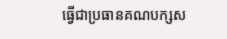ធ្វើជាប្រធានគណបក្សស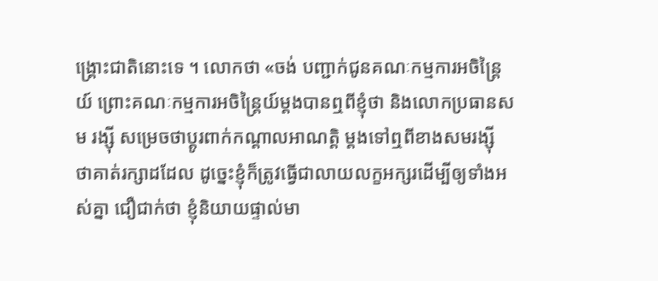ង្គ្រោះជាតិនោះទេ ។ លោកថា «ចង់ បញ្ជាក់ជូនគណៈកម្មការអចិន្ត្រៃយ៍ ព្រោះគណៈកម្មការអចិន្ត្រៃយ៍ម្តងបានឮពីខ្ញុំថា និងលោកប្រធានសម រង្ស៊ី សម្រេចថាប្តូរពាក់កណ្តាលអាណត្តិ ម្តងទៅឮពីខាងសមរង្ស៊ី ថាគាត់រក្សាដដែល ដូច្នេះខ្ញុំក៏ត្រូវធ្វើជាលាយលក្ខអក្សរដើម្បីឲ្យទាំងអស់គ្នា ជឿជាក់ថា ខ្ញុំនិយាយផ្ទាល់មា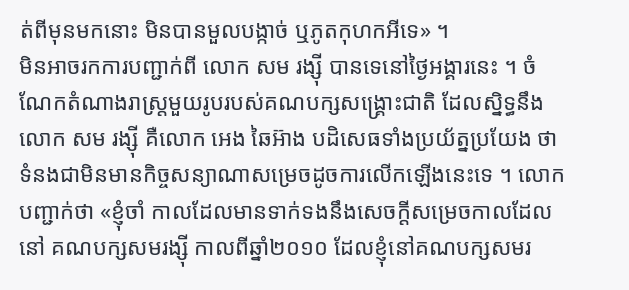ត់ពីមុនមកនោះ មិនបានមួលបង្កាច់ ឬភូតកុហកអីទេ» ។
មិនអាចរកការបញ្ជាក់ពី លោក សម រង្ស៊ី បានទេនៅថ្ងៃអង្គារនេះ ។ ចំណែកតំណាងរាស្ត្រមួយរូបរបស់គណបក្សសង្គ្រោះជាតិ ដែលស្និទ្ធនឹងលោក សម រង្ស៊ី គឺលោក អេង ឆៃអ៊ាង បដិសេធទាំងប្រយ័ត្នប្រយែង ថាទំនងជាមិនមានកិច្ចសន្យាណាសម្រេចដូចការលើកឡើងនេះទេ ។ លោកបញ្ជាក់ថា «ខ្ញុំចាំ កាលដែលមានទាក់ទងនឹងសេចក្តីសម្រេចកាលដែលនៅ គណបក្សសមរង្ស៊ី កាលពីឆ្នាំ២០១០ ដែលខ្ញុំនៅគណបក្សសមរ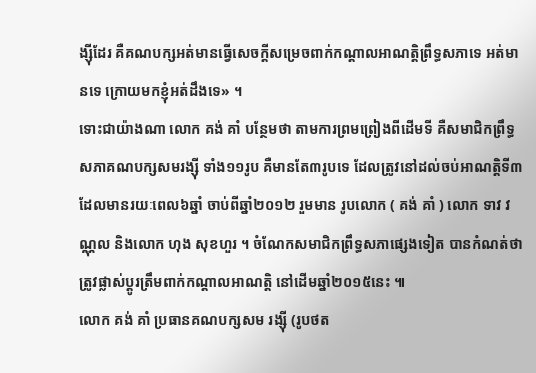ង្ស៊ីដែរ គឺគណបក្សអត់មានធ្វើសេចក្តីសម្រេចពាក់កណ្តាលអាណត្តិព្រឹទ្ធសភាទេ អត់មានទេ ក្រោយមកខ្ញុំអត់ដឹងទេ» ។
ទោះជាយ៉ាងណា លោក គង់ គាំ បន្ថែមថា តាមការព្រមព្រៀងពីដើមទី គឺសមាជិកព្រឹទ្ធសភាគណបក្សសមរង្ស៊ី ទាំង១១រូប គឺមានតែ៣រូបទេ ដែលត្រូវនៅដល់ចប់អាណត្តិទី៣ ដែលមានរយៈពេល៦ឆ្នាំ ចាប់ពីឆ្នាំ២០១២ រួមមាន រូបលោក ( គង់ គាំ ) លោក ទាវ វណ្ណុល និងលោក ហុង សុខហួរ ។ ចំណែកសមាជិកព្រឹទ្ធសភាផ្សេងទៀត បានកំណត់ថា ត្រូវផ្លាស់ប្តូរត្រឹមពាក់កណ្តាលអាណត្តិ នៅដើមឆ្នាំ២០១៥នេះ ៕
លោក គង់ គាំ ប្រធានគណបក្សសម រង្ស៊ី (រូបថត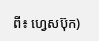ពី៖ ហ្វេសប៊ុក)